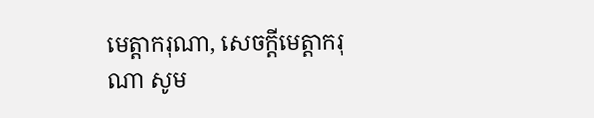មេត្តាករុណា, សេចក្ដីមេត្តាករុណា សូម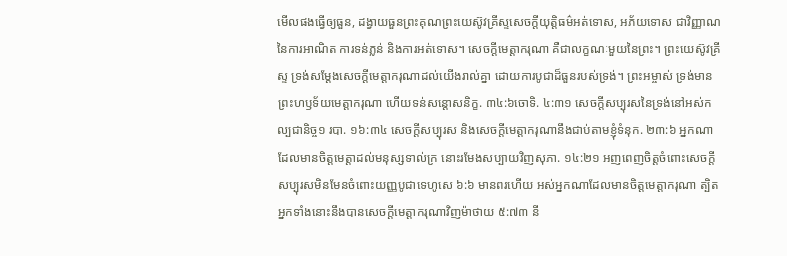មើលផងធ្វើឲ្យធួន, ដង្វាយធួនព្រះគុណព្រះយេស៊ូវគ្រីស្ទសេចក្ដីយុត្តិធម៌អត់ទោស, អភ័យទោស ជាវិញ្ញាណនៃការអាណិត ការទន់ភ្លន់ និងការអត់ទោស។ សេចក្ដីមេត្តាករុណា គឺជាលក្ខណៈមួយនៃព្រះ។ ព្រះយេស៊ូវគ្រីស្ទ ទ្រង់សម្ដែងសេចក្ដីមេត្តាករុណាដល់យើងរាល់គ្នា ដោយការបូជាដ៏ធួនរបស់ទ្រង់។ ព្រះអម្ចាស់ ទ្រង់មានព្រះហឫទ័យមេត្តាករុណា ហើយទន់សន្ដោសនិក្ខ. ៣៤:៦ចោទិ. ៤:៣១ សេចក្ដីសប្បុរសនៃទ្រង់នៅអស់កល្បជានិច្ច១ របា. ១៦:៣៤ សេចក្ដីសប្បុរស និងសេចក្ដីមេត្តាករុណានឹងជាប់តាមខ្ញុំទំនុក. ២៣:៦ អ្នកណាដែលមានចិត្តមេត្តាដល់មនុស្សទាល់ក្រ នោះរមែងសប្បាយវិញសុភា. ១៤:២១ អញពេញចិត្តចំពោះសេចក្ដីសប្បុរសមិនមែនចំពោះយញ្ញបូជាទេហូសេ ៦:៦ មានពរហើយ អស់អ្នកណាដែលមានចិត្តមេត្តាករុណា ត្បិតអ្នកទាំងនោះនឹងបានសេចក្ដីមេត្តាករុណាវិញម៉ាថាយ ៥:៧៣ នី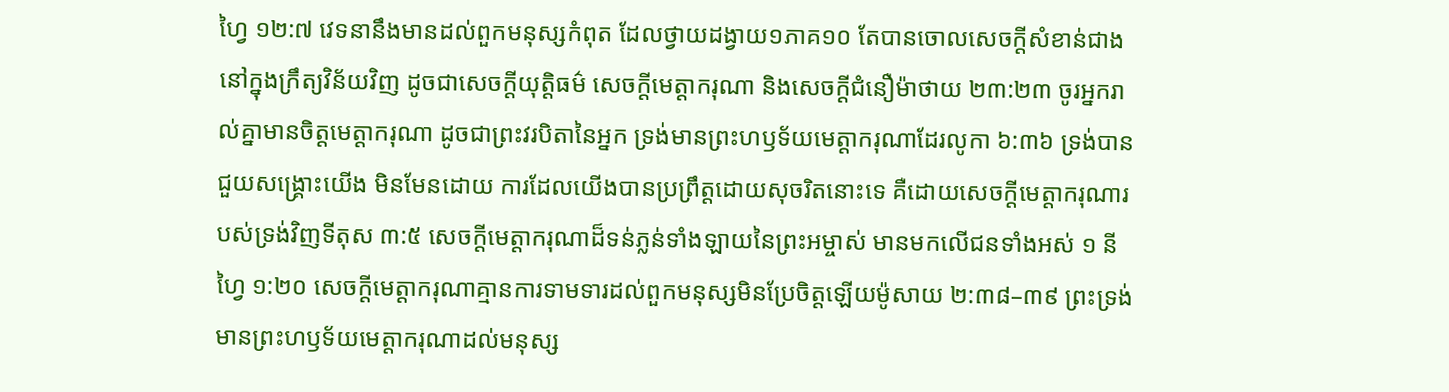ហ្វៃ ១២:៧ វេទនានឹងមានដល់ពួកមនុស្សកំពុត ដែលថ្វាយដង្វាយ១ភាគ១០ តែបានចោលសេចក្ដីសំខាន់ជាងនៅក្នុងក្រឹត្យវិន័យវិញ ដូចជាសេចក្ដីយុត្តិធម៌ សេចក្ដីមេត្តាករុណា និងសេចក្ដីជំនឿម៉ាថាយ ២៣:២៣ ចូរអ្នករាល់គ្នាមានចិត្តមេត្តាករុណា ដូចជាព្រះវរបិតានៃអ្នក ទ្រង់មានព្រះហឫទ័យមេត្តាករុណាដែរលូកា ៦:៣៦ ទ្រង់បានជួយសង្គ្រោះយើង មិនមែនដោយ ការដែលយើងបានប្រព្រឹត្តដោយសុចរិតនោះទេ គឺដោយសេចក្ដីមេត្តាករុណារបស់ទ្រង់វិញទីតុស ៣:៥ សេចក្ដីមេត្តាករុណាដ៏ទន់ភ្លន់ទាំងឡាយនៃព្រះអម្ចាស់ មានមកលើជនទាំងអស់ ១ នីហ្វៃ ១:២០ សេចក្ដីមេត្តាករុណាគ្មានការទាមទារដល់ពួកមនុស្សមិនប្រែចិត្តឡើយម៉ូសាយ ២:៣៨–៣៩ ព្រះទ្រង់មានព្រះហឫទ័យមេត្តាករុណាដល់មនុស្ស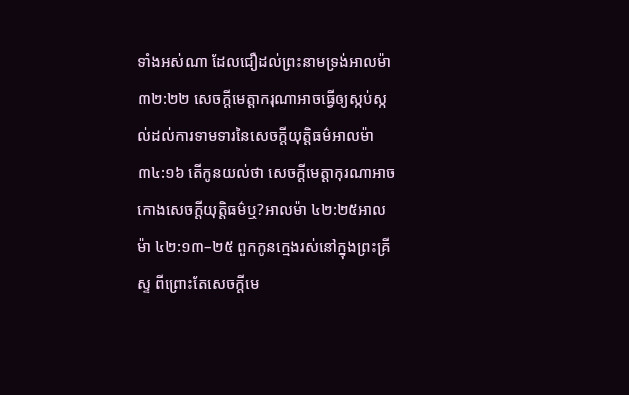ទាំងអស់ណា ដែលជឿដល់ព្រះនាមទ្រង់អាលម៉ា ៣២:២២ សេចក្ដីមេត្តាករុណាអាចធ្វើឲ្យស្កប់ស្កល់ដល់ការទាមទារនៃសេចក្ដីយុត្តិធម៌អាលម៉ា ៣៤:១៦ តើកូនយល់ថា សេចក្ដីមេត្តាកុរណាអាចកោងសេចក្ដីយុត្តិធម៌ឬ?អាលម៉ា ៤២:២៥អាលម៉ា ៤២:១៣–២៥ ពួកកូនក្មេងរស់នៅក្នុងព្រះគ្រីស្ទ ពីព្រោះតែសេចក្ដីមេ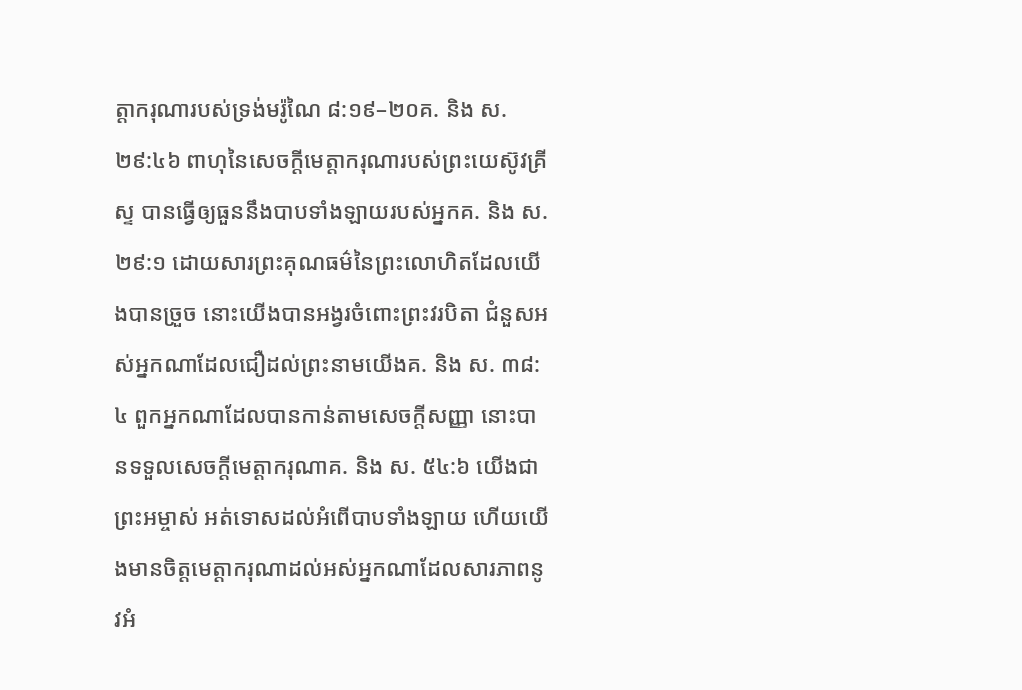ត្តាករុណារបស់ទ្រង់មរ៉ូណៃ ៨:១៩–២០គ. និង ស. ២៩:៤៦ ពាហុនៃសេចក្ដីមេត្តាករុណារបស់ព្រះយេស៊ូវគ្រីស្ទ បានធ្វើឲ្យធួននឹងបាបទាំងឡាយរបស់អ្នកគ. និង ស. ២៩:១ ដោយសារព្រះគុណធម៌នៃព្រះលោហិតដែលយើងបានច្រួច នោះយើងបានអង្វរចំពោះព្រះវរបិតា ជំនួសអស់អ្នកណាដែលជឿដល់ព្រះនាមយើងគ. និង ស. ៣៨:៤ ពួកអ្នកណាដែលបានកាន់តាមសេចក្ដីសញ្ញា នោះបានទទួលសេចក្ដីមេត្តាករុណាគ. និង ស. ៥៤:៦ យើងជាព្រះអម្ចាស់ អត់ទោសដល់អំពើបាបទាំងឡាយ ហើយយើងមានចិត្តមេត្តាករុណាដល់អស់អ្នកណាដែលសារភាពនូវអំ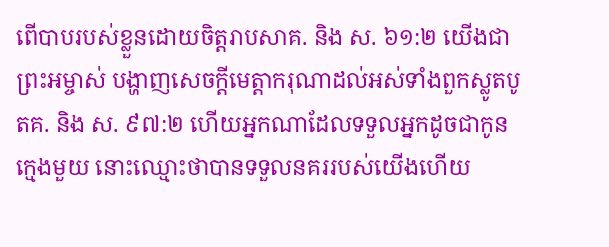ពើបាបរបស់ខ្លួនដោយចិត្តរាបសាគ. និង ស. ៦១:២ យើងជាព្រះអម្ចាស់ បង្ហាញសេចក្ដីមេត្តាករុណាដល់អស់ទាំងពួកស្លូតបូតគ. និង ស. ៩៧:២ ហើយអ្នកណាដែលទទួលអ្នកដូចជាកូនក្មេងមួយ នោះឈ្មោះថាបានទទួលនគររបស់យើងហើយ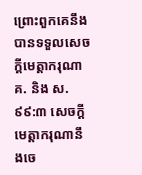ព្រោះពួកគេនឹងបានទទួលសេចក្ដីមេត្តាករុណាគ. និង ស. ៩៩:៣ សេចក្ដីមេត្តាករុណានឹងចេ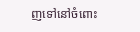ញទៅនៅចំពោះ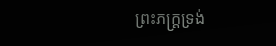ព្រះភក្ត្រទ្រង់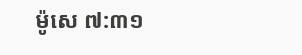ម៉ូសេ ៧:៣១